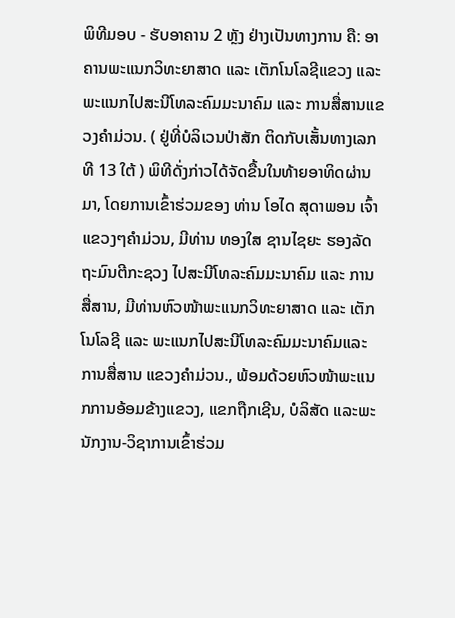ພິທີມອບ - ຮັບອາຄານ 2 ຫຼັງ ຢ່າງເປັນທາງການ ຄື: ອາຄານພະແນກວິທະຍາສາດ ແລະ ເຕັກໂນໂລຊີແຂວງ ແລະ ພະແນກໄປສະນີໂທລະຄົມມະນາຄົມ ແລະ ການສື່ສານແຂວງຄໍາມ່ວນ. ( ຢູ່ທີ່ບໍລິເວນປ່າສັກ ຕິດກັບເສັ້ນທາງເລກທີ 13 ໃຕ້ ) ພິທີດັ່ງກ່າວໄດ້ຈັດຂື້ນໃນທ້າຍອາທິດຜ່ານມາ, ໂດຍການເຂົ້າຮ່ວມຂອງ ທ່ານ ໂອໄດ ສຸດາພອນ ເຈົ້າແຂວງໆຄໍາມ່ວນ, ມີທ່ານ ທອງໃສ ຊານໄຊຍະ ຮອງລັດຖະມົນຕີກະຊວງ ໄປສະນີໂທລະຄົມມະນາຄົມ ແລະ ການສື່ສານ, ມີທ່ານຫົວໜ້າພະແນກວິທະຍາສາດ ແລະ ເຕັກໂນໂລຊີ ແລະ ພະແນກໄປສະນີໂທລະຄົມມະນາຄົມແລະ ການສື່ສານ ແຂວງຄໍາມ່ວນ., ພ້ອມດ້ວຍຫົວໜ້າພະແນກການອ້ອມຂ້າງແຂວງ, ແຂກຖືກເຊີນ, ບໍລິສັດ ແລະພະນັກງານ-ວິຊາການເຂົ້າຮ່ວມ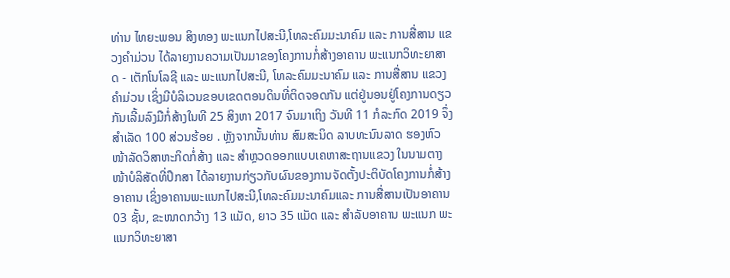ທ່ານ ໄທຍະພອນ ສິງທອງ ພະແນກໄປສະນີ,ໂທລະຄົມມະນາຄົມ ແລະ ການສື່ສານ ແຂວງຄໍາມ່ວນ ໄດ້ລາຍງານຄວາມເປັນມາຂອງໂຄງການກໍ່ສ້າງອາຄານ ພະແນກວິທະຍາສາດ - ເຕັກໂນໂລຊີ ແລະ ພະແນກໄປສະນີ, ໂທລະຄົມມະນາຄົມ ແລະ ການສື່ສານ ແຂວງຄໍາມ່ວນ ເຊິ່ງມີບໍລິເວນຂອບເຂດຕອນດິນທີ່ຕິດຈອດກັນ ແຕ່ຢູ່ນອນຢູ່ໂຄງການດຽວກັນເລີ້ມລົງມືກໍ່ສ້າງໃນທີ 25 ສິງຫາ 2017 ຈົນມາເຖິງ ວັນທີ 11 ກໍລະກົດ 2019 ຈຶ່ງສໍາເລັດ 100 ສ່ວນຮ້ອຍ . ຫຼັງຈາກນັ້ນທ່ານ ສົມສະນິດ ລາບທະນົນລາດ ຮອງຫົວໜ້າລັດວິສາຫະກິດກໍ່ສ້າງ ແລະ ສໍາຫຼວດອອກແບບເຄຫາສະຖານແຂວງ ໃນນາມຕາງໜ້າບໍລິສັດທີ່ປຶກສາ ໄດ້ລາຍງານກ່ຽວກັບຜົນຂອງການຈັດຕັ້ງປະຕິບັດໂຄງການກໍ່ສ້າງອາຄານ ເຊິ່ງອາຄານພະແນກໄປສະນີ,ໂທລະຄົມມະນາຄົມແລະ ການສື່ສານເປັນອາຄານ 03 ຊັ້ນ, ຂະໜາດກວ້າງ 13 ແມັດ, ຍາວ 35 ແມັດ ແລະ ສໍາລັບອາຄານ ພະແນກ ພະແນກວິທະຍາສາ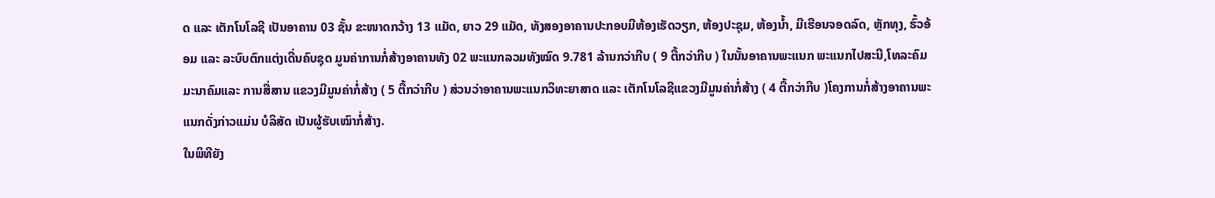ດ ແລະ ເຕັກໂນໂລຊີ ເປັນອາຄານ 03 ຊັ້ນ ຂະໜາດກວ້າງ 13 ແມັດ, ຍາວ 29 ແມັດ, ທັງສອງອາຄານປະກອບມີຫ້ອງເຮັດວຽກ, ຫ້ອງປະຊຸມ, ຫ້ອງນໍ້າ, ມີເຮືອນຈອດລົດ, ຫຼັກທຸງ, ຮົ້ວອ້ອມ ແລະ ລະບົບຕົກແຕ່ງເດີ່ນຄົບຊຸດ ມູນຄ່າການກໍ່ສ້າງອາຄານທັງ 02 ພະແນກລວມທັງໝົດ 9.781 ລ້ານກວ່າກີບ ( 9 ຕື້ກວ່າກີບ ) ໃນນັ້ນອາຄານພະແນກ ພະແນກໄປສະນີ,ໂທລະຄົມມະນາຄົມແລະ ການສື່ສານ ແຂວງມີມູນຄ່າກໍ່ສ້າງ ( 5 ຕື້ກວ່າກີບ ) ສ່ວນວ່າອາຄານພະແນກວິທະຍາສາດ ແລະ ເຕັກໂນໂລຊີແຂວງມີມູນຄ່າກໍ່ສ້າງ ( 4 ຕື້ກວ່າກີບ )ໂຄງການກໍ່ສ້າງອາຄານພະແນກດັ່ງກ່າວແມ່ນ ບໍລິສັດ ເປັນຜູ້ຮັບເໝົາກໍ່ສ້າງ.
ໃນພິທີຍັງ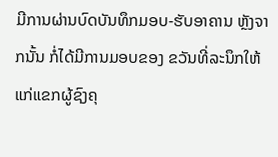ມີການຜ່ານບົດບັນທຶກມອບ-ຮັບອາຄານ ຫຼັງຈາກນັ້ນ ກໍ່ໄດ້ມີການມອບຂອງ ຂວັນທີ່ລະນຶກໃຫ້ແກ່ແຂກຜູ້ຊົງຄຸ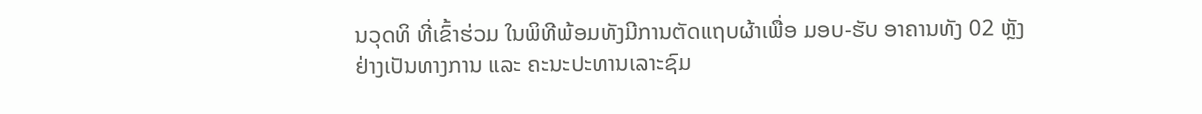ນວຸດທິ ທີ່ເຂົ້າຮ່ວມ ໃນພິທີພ້ອມທັງມີການຕັດແຖບຜ້າເພື່ອ ມອບ-ຮັບ ອາຄານທັງ 02 ຫຼັງຢ່າງເປັນທາງການ ແລະ ຄະນະປະທານເລາະຊົມ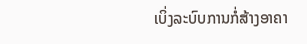ເບິ່ງລະບົບການກໍ່ສ້າງອາຄາ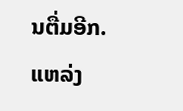ນຕື່ມອີກ.
ແຫລ່ງ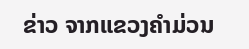ຂ່າວ ຈາກແຂວງຄຳມ່ວນ